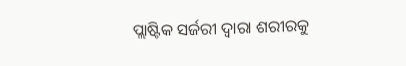ପ୍ଲାଷ୍ଟିକ ସର୍ଜରୀ ଦ୍ୱାରା ଶରୀରକୁ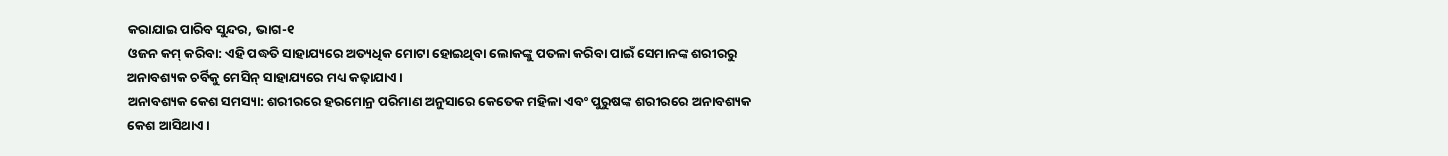କରାଯାଇ ପାରିବ ସୁନ୍ଦର, ଭାଗ-୧
ଓଜନ କମ୍ କରିବା: ଏହି ପଦ୍ଧତି ସାହାଯ୍ୟରେ ଅତ୍ୟଧିକ ମୋଟା ହୋଇଥିବା ଲୋକଙ୍କୁ ପତଳା କରିବା ପାଇଁ ସେମାନଙ୍କ ଶରୀରରୁ ଅନାବଶ୍ୟକ ଚର୍ବିକୁ ମେସିନ୍ ସାହାଯ୍ୟରେ ମଧ୍ୟ କଢ଼ାଯାଏ।
ଅନାବଶ୍ୟକ କେଶ ସମସ୍ୟା: ଶରୀରରେ ହରମୋନ୍ର ପରିମାଣ ଅନୁସାରେ କେତେକ ମହିଳା ଏବଂ ପୁରୁଷଙ୍କ ଶରୀରରେ ଅନାବଶ୍ୟକ କେଶ ଆସିଥାଏ।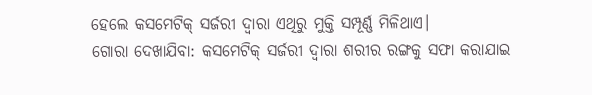ହେଲେ କସମେଟିକ୍ ସର୍ଜରୀ ଦ୍ୱାରା ଏଥିରୁ ମୁକ୍ତି ସମ୍ପୂର୍ଣ୍ଣ ମିଳିଥାଏ।
ଗୋରା ଦେଖାଯିବା: କସମେଟିକ୍ ସର୍ଜରୀ ଦ୍ୱାରା ଶରୀର ରଙ୍ଗକୁ ସଫା କରାଯାଇ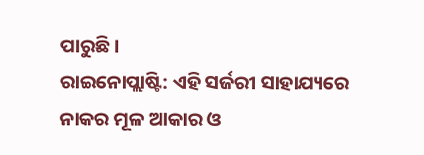ପାରୁଛି।
ରାଇନୋପ୍ଲାଷ୍ଟି: ଏହି ସର୍ଜରୀ ସାହାଯ୍ୟରେ ନାକର ମୂଳ ଆକାର ଓ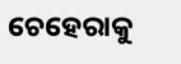ଚେହେରାକୁ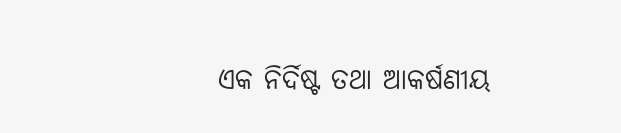ଏକ ନିର୍ଦିଷ୍ଟ ତଥା ଆକର୍ଷଣୀୟ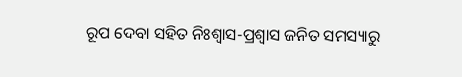ରୂପ ଦେବା ସହିତ ନିଃଶ୍ୱାସ-ପ୍ରଶ୍ୱାସ ଜନିତ ସମସ୍ୟାରୁ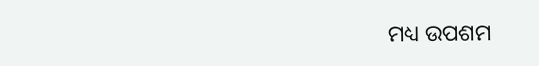ମଧ୍ୟ ଉପଶମ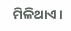ମିଳିଥାଏ।